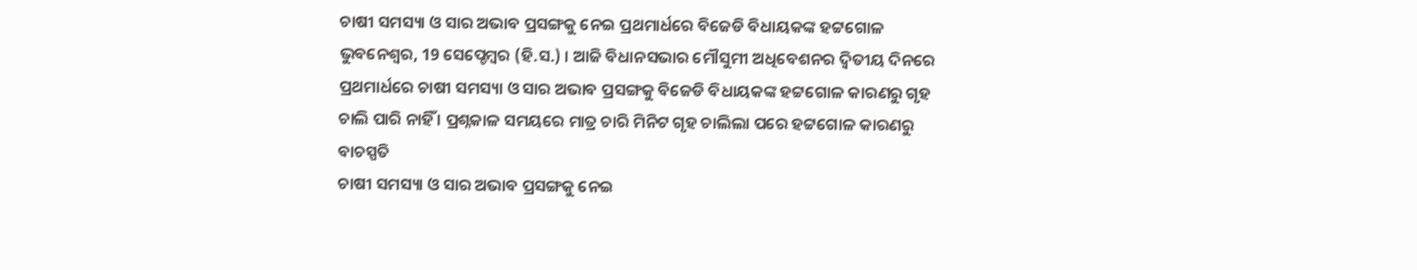ଚାଷୀ ସମସ୍ୟା ଓ ସାର ଅଭାବ ପ୍ରସଙ୍ଗକୁ ନେଇ ପ୍ରଥମାର୍ଧରେ ବିଜେଡି ବିଧାୟକଙ୍କ ହଟ୍ଟଗୋଳ
ଭୁବନେଶ୍ୱର, 19 ସେପ୍ଚେମ୍ବର (ହି.ସ.) । ଆଜି ବିଧାନସଭାର ମୌସୁମୀ ଅଧିବେଶନର ଦ୍ୱିତୀୟ ଦିନରେ ପ୍ରଥମାର୍ଧରେ ଚାଷୀ ସମସ୍ୟା ଓ ସାର ଅଭାବ ପ୍ରସଙ୍ଗକୁ ବିଜେଡି ବିଧାୟକଙ୍କ ହଟ୍ଟଗୋଳ କାରଣରୁ ଗୃହ ଚାଲି ପାରି ନାହିଁ । ପ୍ରଶ୍ନକାଳ ସମୟରେ ମାତ୍ର ଚାରି ମିନିଟ ଗୃହ ଚାଲିଲା ପରେ ହଟ୍ଟଗୋଳ କାରଣରୁ ବାଚସ୍ପତି
ଚାଷୀ ସମସ୍ୟା ଓ ସାର ଅଭାବ ପ୍ରସଙ୍ଗକୁ ନେଇ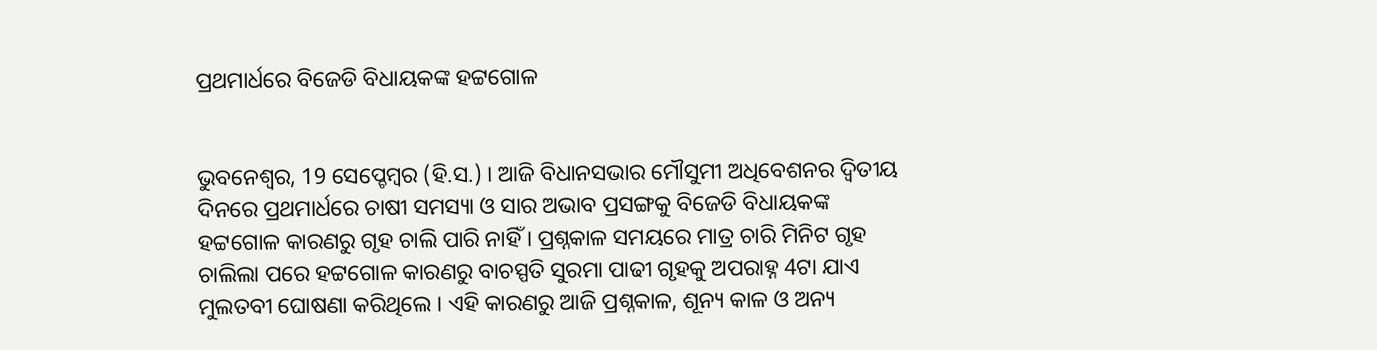ପ୍ରଥମାର୍ଧରେ ବିଜେଡି ବିଧାୟକଙ୍କ ହଟ୍ଟଗୋଳ


ଭୁବନେଶ୍ୱର, 19 ସେପ୍ଚେମ୍ବର (ହି.ସ.) । ଆଜି ବିଧାନସଭାର ମୌସୁମୀ ଅଧିବେଶନର ଦ୍ୱିତୀୟ ଦିନରେ ପ୍ରଥମାର୍ଧରେ ଚାଷୀ ସମସ୍ୟା ଓ ସାର ଅଭାବ ପ୍ରସଙ୍ଗକୁ ବିଜେଡି ବିଧାୟକଙ୍କ ହଟ୍ଟଗୋଳ କାରଣରୁ ଗୃହ ଚାଲି ପାରି ନାହିଁ । ପ୍ରଶ୍ନକାଳ ସମୟରେ ମାତ୍ର ଚାରି ମିନିଟ ଗୃହ ଚାଲିଲା ପରେ ହଟ୍ଟଗୋଳ କାରଣରୁ ବାଚସ୍ପତି ସୁରମା ପାଢୀ ଗୃହକୁ ଅପରାହ୍ନ 4ଟା ଯାଏ ମୁଲତବୀ ଘୋଷଣା କରିଥିଲେ । ଏହି କାରଣରୁ ଆଜି ପ୍ରଶ୍ନକାଳ, ଶୂନ୍ୟ କାଳ ଓ ଅନ୍ୟ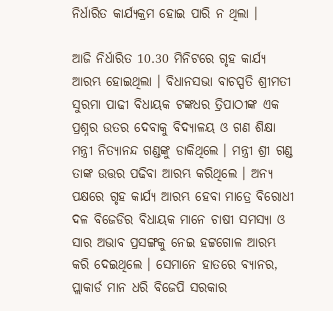ନିର୍ଧାରିତ କାର୍ଯ୍ୟକ୍ରମ ହୋଇ ପାରି ନ ଥିଲା ।

ଆଜି ନିର୍ଧାରିତ 10.30 ମିନିଟରେ ଗୃହ କାର୍ଯ୍ୟ ଆରମ୍ଭ ହୋଇଥିଲା । ବିଧାନସଭା ବାଚସ୍ପତି ଶ୍ରୀମତୀ ସୁରମା ପାଢୀ ବିଧାୟକ ଟଙ୍କଧର ତ୍ରିପାଠୀଙ୍କ ଏକ ପ୍ରଶ୍ନର ଉତର ଦେବାକୁ ବିଦ୍ୟାଳୟ ଓ ଗଣ ଶିକ୍ଷା ମନ୍ତ୍ରୀ ନିତ୍ୟାନନ୍ଦ ଗଣ୍ଡଙ୍କୁ ଡାକିଥିଲେ । ମନ୍ତ୍ରୀ ଶ୍ରୀ ଗଣ୍ଡ ତାଙ୍କ ଉତ୍ତର ପଢିବା ଆରମ୍ଭ କରିଥିଲେ । ଅନ୍ୟ ପକ୍ଷରେ ଗୃହ କାର୍ଯ୍ୟ ଆରମ୍ଭ ହେବା ମାତ୍ରେ ବିରୋଧୀ ଦଳ ବିଜେଡିର ବିଧାୟକ ମାନେ ଚାଷୀ ସମସ୍ୟା ଓ ସାର ଅଭାବ ପ୍ରସଙ୍ଗକୁ ନେଇ ହଟ୍ଟଗୋଳ ଆରମ୍ଭ କରି ଦେଇଥିଲେ । ସେମାନେ ହାତରେ ବ୍ୟାନର, ପ୍ଲାକାର୍ଡ ମାନ ଧରି ବିଜେପି ସରକାର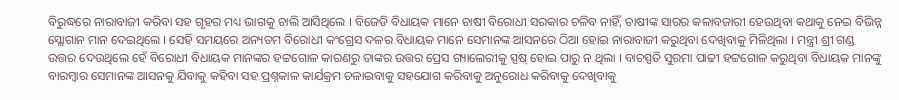ବିରୁଦ୍ଧରେ ନାରାବାଜୀ କରିବା ସହ ଗୃହର ମଧ୍ୟ ଭାଗକୁ ଚାଲି ଆସିଥିଲେ । ବିଜେଡି ବିଧାୟକ ମାନେ ଚାଷୀ ବିରୋଧୀ ସରକାର ଚଳିବ ନାହିଁ, ଚାଷୀଙ୍କ ସାରର କଳାବଜାରୀ ହେଉଥିବା କଥାକୁ ନେଇ ବିଭିନ୍ନ ସ୍ଲୋଗାନ ମାନ ଦେଇଥିଲେ । ସେହି ସମୟରେ ଅନ୍ୟତମ ବିରୋଧୀ କଂଗ୍ରେସ ଦଳର ବିଧାୟକ ମାନେ ସେମାନଙ୍କ ଆସନରେ ଠିଆ ହୋଇ ନାରାବାଜୀ କରୁଥିବା ଦେଖିବାକୁ ମିଳିଥିଲା । ମନ୍ତ୍ରୀ ଶ୍ରୀ ଗଣ୍ଡ ଉତ୍ତର ଦେଉଥିଲେ ହେଁ ବିରୋଧୀ ବିଧାୟକ ମାନଙ୍କର ହଟ୍ଟଗୋଳ କାରଣରୁ ତାଙ୍କର ଉତ୍ତର ପ୍ରେସ ଗ୍ୟାଲେରୀକୁ ସ୍ପଷ୍ ହୋଇ ପାରୁ ନ ଥିଲା । ବାଚସ୍ପତି ସୁରମା ପାଢୀ ହଟ୍ଟଗୋଳ କରୁଥିବା ବିଧାୟକ ମାନଙ୍କୁ ବାରମ୍ବାର ସେମାନଙ୍କ ଆସନକୁ ଯିବାକୁ କହିବା ସହ ପ୍ରଶ୍ନକାଳ କାର୍ଯକ୍ରମ ଚଳାଇବାକୁ ସହଯୋଗ କରିବାକୁ ଅନୁରୋଧ କରିବାକୁ ଦେଖିବାକୁ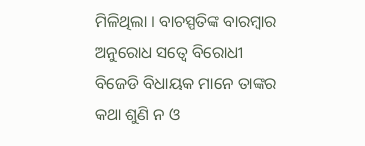ମିଳିଥିଲା । ବାଚସ୍ପତିଙ୍କ ବାରମ୍ବାର ଅନୁରୋଧ ସତ୍ୱେ ବିରୋଧୀ ବିଜେଡି ବିଧାୟକ ମାନେ ତାଙ୍କର କଥା ଶୁଣି ନ ଓ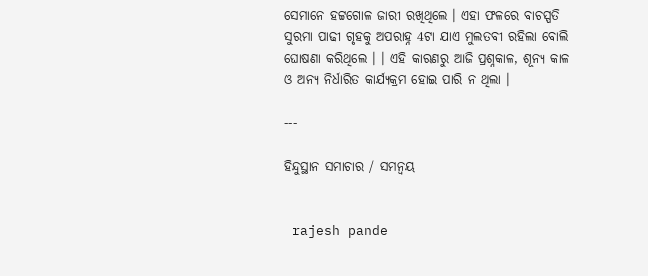ସେମାନେ ହଟ୍ଟଗୋଳ ଜାରୀ ରଖିଥିଲେ । ଏହା ଫଳରେ ବାଚସ୍ପତି ସୁରମା ପାଢୀ ଗୃହକୁ ଅପରାହ୍ନ 4ଟା ଯାଏ ମୁଲତବୀ ରହିଲା ବୋଲି ଘୋଷଣା କରିଥିଲେ । । ଏହି କାରଣରୁ ଆଜି ପ୍ରଶ୍ନକାଳ, ଶୂନ୍ୟ କାଳ ଓ ଅନ୍ୟ ନିର୍ଧାରିତ କାର୍ଯ୍ୟକ୍ରମ ହୋଇ ପାରି ନ ଥିଲା ।

---

ହିନ୍ଦୁସ୍ଥାନ ସମାଚାର / ସମନ୍ୱୟ


 rajesh pande